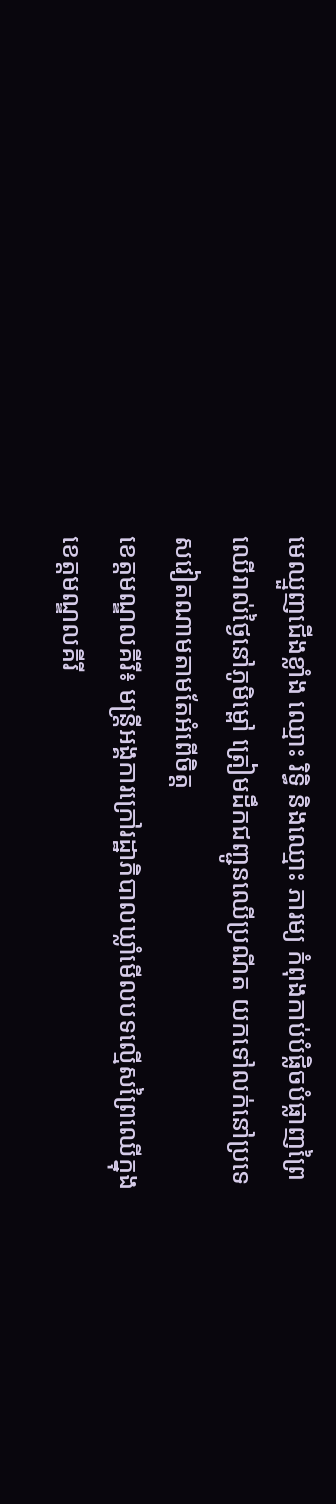មេឈ្មួញជើងខ្លាំង ឈ្មោះ រិទ្ធិ និងឈ្មោះ ភារម្យ កំពុងកាប់បំផ្លិចបំផ្លាញព្រៃឈើរាល់ថ្ងៃនៅភូមិម្ពៅ ត្រៀមដឹកជញ្ជូនឈើប្រណីត យកទៅលក់នៅប្រទេសវៀតណាមតាមតែអំពើចិត្ត
ខេត្តមណ្ឌលគីរី៖ មន្ត្រីអង្គការក្រៅរដ្ឋាភិបាលឃ្លាំមើលបទល្មើសព្រៃឈើក្នុងខេត្តមណ្ឌលគីរី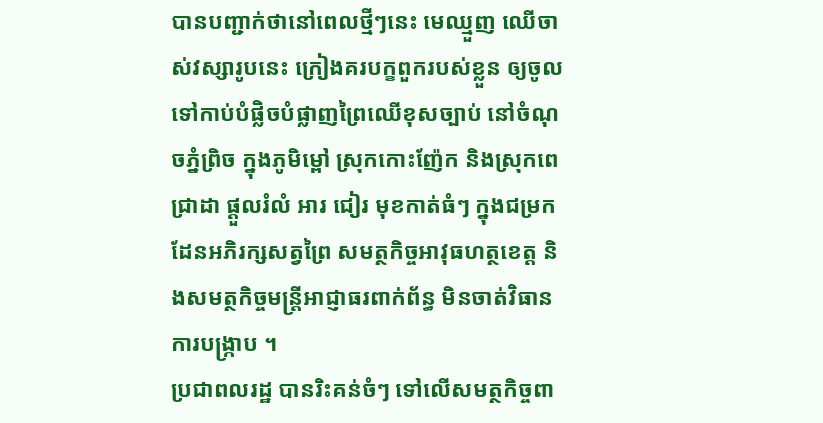បានបញ្ជាក់ថានៅពេលថ្មីៗនេះ មេឈ្មួញ ឈេីចាស់វស្សារូបនេះ ក្រៀងគរបក្ខពួករបស់ខ្លួន ឲ្យចូលទៅកាប់បំផ្លិចបំផ្លាញព្រៃឈើខុសច្បាប់ នៅចំណុចភ្នំព្រិច ក្នុងភូមិម្ពៅ ស្រុកកោះញ៉ែក និងស្រុកពេជ្រាដា ផ្ដួលរំលំ អារ ជៀរ មុខកាត់ធំៗ ក្នុងជម្រកដែនអភិរក្សសត្វព្រៃ សមត្ថកិច្ចអាវុធហត្ថខេត្ត និងសមត្ថកិច្ចមន្ត្រីអាជ្ញាធរពាក់ព័ន្ធ មិនចាត់វិធានការបង្ក្រាប ។
ប្រជាពលរដ្ឋ បានរិះគន់ចំៗ ទៅលើសមត្ថកិច្ចពា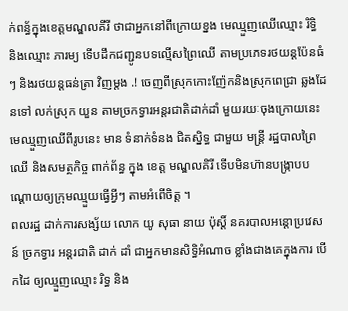ក់ពន្ធ័ក្នុងខេត្តមណ្ឌលគីរី ថាជាអ្នកនៅពីក្រោយខ្នង មេឈ្មួញឈើឈ្មោះ រិទ្ធិ និងឈ្មោះ ភារម្យ ទើបដឹកជញ្ជូនបទល្មេីសព្រៃឈើ តាមប្រភេទរថយន្តប៉ែនធំៗ និងរថយន្តធន់ត្រា វិញម្តង .! ចេញពីស្រុកកោះញ៉ែកនិងស្រុកពេជ្រា ឆ្លងដែនទៅ លក់ស្រុក យួន តាមច្រកទ្វារអន្តរជាតិដាក់ដាំ មួយរយៈចុងក្រោយនេះ មេឈ្មួញឈើពីរូបនេះ មាន ទំនាក់ទំនង ជិតស្និទ្ធ ជាមួយ មន្ត្រី រដ្ឋបាលព្រៃឈើ និងសមត្ថកិច្ច ពាក់ព័ន្ធ ក្នុង ខេត្ត មណ្ឌលគិរី ទើបមិនហ៊ានបង្រ្កាបបណ្ដោយឲ្យក្រុមឈ្មួយធ្វើអ្វីៗ តាមអំពេីចិត្ត ។
ពលរដ្ឋ ដាក់ការសង្ស័យ លោក យូ សុធា នាយ ប៉ុស្តិ៍ នគរបាលអន្តោប្រវេសន៍ ច្រកទ្វារ អន្តរជាតិ ដាក់ ដាំ ជាអ្នកមានសិទ្ធិអំណាច ខ្លាំងជាងគេក្នុងការ បើកដៃ ឲ្យឈ្មួញឈ្មោះ រិទ្ធ និង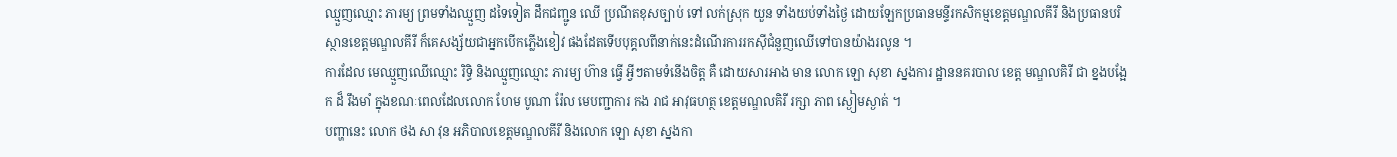ឈ្មួញឈ្មោះ ភារម្យ ព្រមទាំងឈ្មួញ ដទៃទៀត ដឹកជញ្ជូន ឈើ ប្រណីតខុសច្បាប់ ទៅ លក់ស្រុក យួន ទាំងយប់ទាំងថ្ងៃ ដោយឡែកប្រធានមន្ទីរកសិកម្មខេត្តមណ្ឌលគីរី និងប្រធានបរិស្ថានខេត្តមណ្ឌលគីរី ក៏គេសង្ស័យជាអ្នកបើកភ្លើងខៀវ ផងដែតទើបបុគ្គលពីនាក់នេះដំណើរការរកស៊ីជំនួញឈើទៅបានយ៉ាងរលូន ។
ការដែល មេឈ្មួញឈើឈ្មោះ រិទ្ធិ និងឈ្មួញឈ្មោះ ភារម្យ ហ៊ាន ធ្វើ អ្វីៗតាមទំនេីងចិត្ត គឺ ដោយសារអាង មាន លោក ឡោ សុខា ស្នងការ ដ្ឋាននគរបាល ខេត្ត មណ្ឌលគិរី ជា ខ្នងបង្អែក ដ៏ រឹងមាំ ក្នុងខណៈពេលដែលលោក ហែម បូណា រ៉ែល មេបញ្ជាការ កង រាជ អាវុធហត្ថ ខេត្តមណ្ឌលគិរី រក្សា ភាព ស្ងៀមស្ងាត់ ។
បញ្ហានេះ លោក ថង សា វុន អភិបាលខេត្តមណ្ឌលគីរី និងលោក ឡោ សុខា ស្នងកា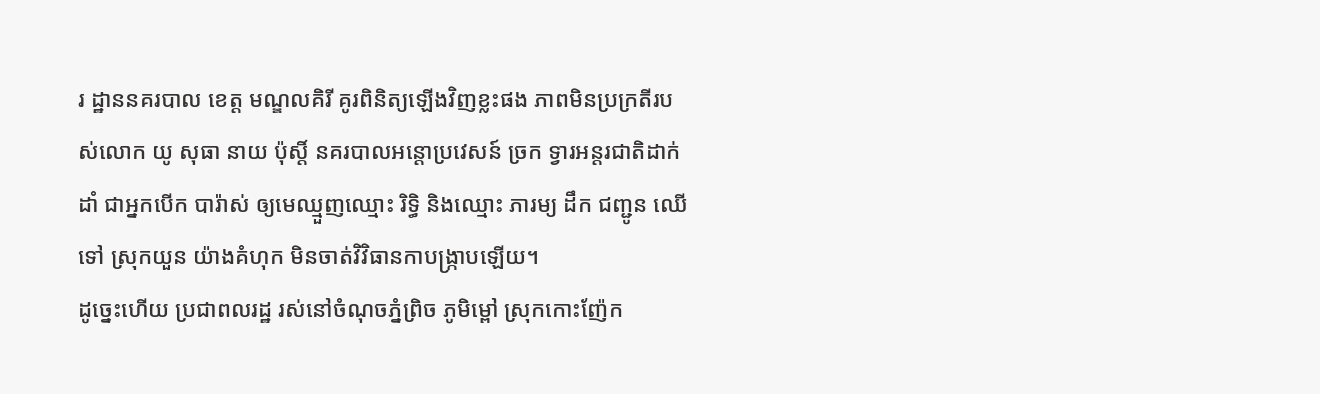រ ដ្ឋាននគរបាល ខេត្ត មណ្ឌលគិរី គូរពិនិត្យឡើងវិញខ្លះផង ភាពមិនប្រក្រតីរបស់លោក យូ សុធា នាយ ប៉ុស្តិ៍ នគរបាលអន្តោប្រវេសន៍ ច្រក ទ្វារអន្តរជាតិដាក់ ដាំ ជាអ្នកបើក បារ៉ាស់ ឲ្យមេឈ្មួញឈ្មោះ រិទ្ធិ និងឈ្មោះ ភារម្យ ដឹក ជញ្ជូន ឈើ ទៅ ស្រុកយួន យ៉ាងគំហុក មិនចាត់វិវិធានកាបង្ក្រាបឡើយ។
ដូច្នេះហើយ ប្រជាពលរដ្ឋ រស់នៅចំណុចភ្នំព្រិច ភូមិម្ពៅ ស្រុកកោះញ៉ែក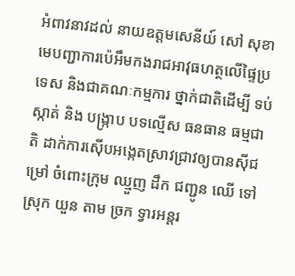អំពាវនាវដល់ នាយឧត្តមសេនីយ៍ សៅ សុខា មេបញ្ជាការប៉េអឹមកងរាជអាវុធហត្ថលើផ្ទៃប្រទេស និងជាគណៈកម្មការ ថ្នាក់ជាតិដើម្បី ទប់ស្កាត់ និង បង្ក្រាប បទល្មើស ធនធាន ធម្មជាតិ ដាក់ការស៊ើបអង្កេតស្រាវជ្រាវឲ្យបានស៊ីជម្រៅ ចំពោះក្រុម ឈ្មួញ ដឹក ជញ្ជូន ឈើ ទៅ ស្រុក យួន តាម ច្រក ទ្វារអន្តរ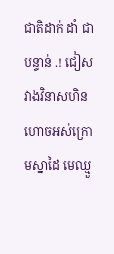ជាតិដាក់ ដាំ ជាបន្ទាន់ .! ជៀសវាងវិនាសហិនហោចអស់ក្រោមស្នាដៃ មេឈ្មួ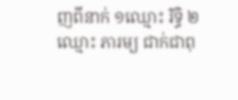ញពីនាក់ ១ឈ្មោះ រិទ្ធិ ២ឈ្មោះ ភារម្យ ជាក់ជាពុ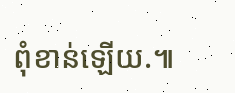ពុំខាន់ឡើយ.៕